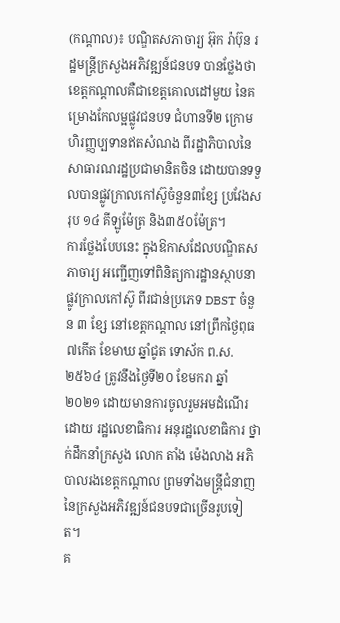(កណ្ដាល)៖ បណ្ឌិតសភាចារ្យ អ៊ុក រ៉ាប៊ុន រដ្ឋមន្ត្រីក្រសួងអភិវឌ្ឍន៍ជនបទ បានថ្លែងថា ខេត្តកណ្ដាលគឺជាខេត្តគោលដៅមួយ នៃគម្រោងកែលម្អផ្លូវជនបទ ជំហានទី២ ក្រោមហិរញ្ញប្បទានឥតសំណង ពីរដ្ឋាភិបាលនៃសាធារណរដ្ឋប្រជាមានិតចិន ដោយបានទទួលបានផ្លូវក្រាលកៅស៊ូចំនួន៣ខ្សែ ប្រវែងសរុប ១៤ គីឡូម៉ែត្រ និង៣៥០ម៉ែត្រ។
ការថ្លែងបែបនេះ ក្នុងឱកាសដែលបណ្ឌិតសភាចារ្យ អញ្ជើញទៅពិនិត្យការដ្ឋានស្ថាបនាផ្លូវក្រាលកៅស៊ូ ពីរជាន់ប្រភេទ DBST ចំនួន ៣ ខ្សែ នៅខេត្តកណ្ដាល នៅព្រឹកថ្ងៃពុធ ៧កើត ខែមាឃ ឆ្នាំជូត ទោស័ក ព.ស. ២៥៦៤ ត្រូវនឹងថ្ងៃទី២០ ខែមករា ឆ្នាំ ២០២១ ដោយមានការចូលរួមអមដំណើរដោយ រដ្ឋលេខាធិការ អនុរដ្ឋលេខាធិការ ថ្នាក់ដឹកនាំក្រសួង លោក តាំង ម៉េងលាង អភិបាលរងខេត្តកណ្ដាល ព្រមទាំងមន្ត្រីជំនាញនៃក្រសួងអភិវឌ្ឍន៍ជនបទជាច្រើនរូបទៀត។
គ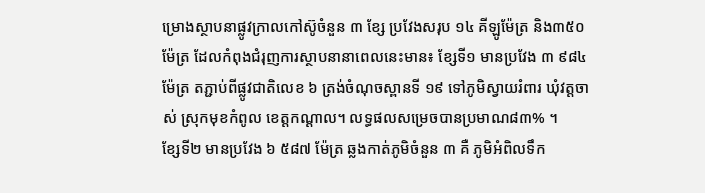ម្រោងស្ថាបនាផ្លូវក្រាលកៅស៊ូចំនួន ៣ ខ្សែ ប្រវែងសរុប ១៤ គីឡូម៉ែត្រ និង៣៥០ ម៉ែត្រ ដែលកំពុងជំរុញការស្ថាបនានាពេលនេះមាន៖ ខ្សែទី១ មានប្រវែង ៣ ៩៨៤ ម៉ែត្រ តភ្ជាប់ពីផ្លូវជាតិលេខ ៦ ត្រង់ចំណុចស្ពានទី ១៩ ទៅភូមិស្វាយរំពារ ឃុំវត្តចាស់ ស្រុកមុខកំពូល ខេត្តកណ្ដាល។ លទ្ធផលសម្រេចបានប្រមាណ៨៣% ។
ខ្សែទី២ មានប្រវែង ៦ ៥៨៧ ម៉ែត្រ ឆ្លងកាត់ភូមិចំនួន ៣ គឺ ភូមិអំពិលទឹក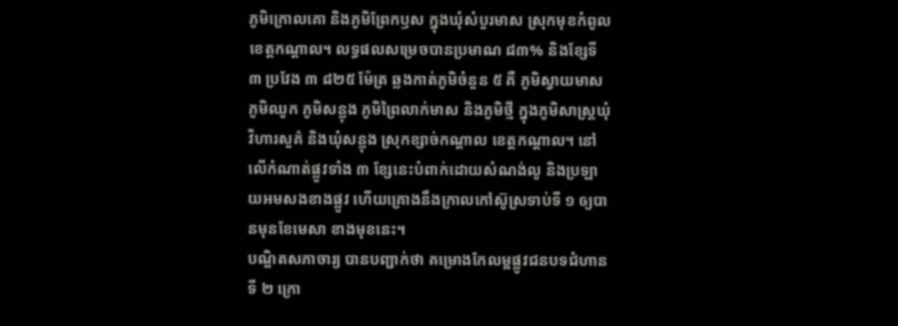ភូមិក្រោលគោ និងភូមិព្រែកឫស ក្នុងឃុំសំបួរមាស ស្រុកមុខកំពូល ខេត្តកណ្ដាល។ លទ្ធផលសម្រេចបានប្រមាណ ៨៣% និងខ្សែទី ៣ ប្រវែង ៣ ៨២៥ ម៉ែត្រ ឆ្លងកាត់ភូមិចំនួន ៥ គឺ ភូមិស្វាយមាស ភូមិឈូក ភូមិសន្លុង ភូមិព្រៃលាក់មាស និងភូមិថ្មី ក្នុងភូមិសាស្រ្ដឃុំវិហារសួគ៌ និងឃុំសន្លុង ស្រុកខ្សាច់កណ្ដាល ខេត្តកណ្ដាល។ នៅលើកំណាត់ផ្លូវទាំង ៣ ខ្សែនេះបំពាក់ដោយសំណង់លូ និងប្រឡាយអមសងខាងផ្លូវ ហើយគ្រោងនឹងក្រាលកៅស៊ូស្រទាប់ទី ១ ឲ្យបានមុនខែមេសា ខាងមុខនេះ។
បណ្ឌិតសភាចារ្យ បានបញ្ជាក់ថា គម្រោងកែលម្អផ្លូវជនបទជំហានទី ២ ក្រោ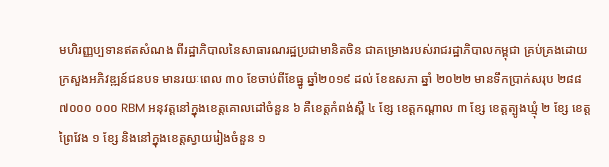មហិរញ្ញប្បទានឥតសំណង ពីរដ្ឋាភិបាលនៃសាធារណរដ្ឋប្រជាមានិតចិន ជាគម្រោងរបស់រាជរដ្ឋាភិបាលកម្ពុជា គ្រប់គ្រងដោយក្រសួងអភិវឌ្ឍន៍ជនបទ មានរយៈពេល ៣០ ខែចាប់ពីខែធ្នូ ឆ្នាំ២០១៩ ដល់ ខែឧសភា ឆ្នាំ ២០២២ មានទឹកប្រាក់សរុប ២៨៨ ៧០០០ ០០០ RBM អនុវត្តនៅក្នុងខេត្តគោលដៅចំនួន ៦ គឺខេត្តកំពង់ស្ពឺ ៤ ខ្សែ ខេត្តកណ្តាល ៣ ខ្សែ ខេត្តត្បូងឃ្មុំ ២ ខ្សែ ខេត្តព្រៃវែង ១ ខ្សែ និងនៅក្នុងខេត្តស្វាយរៀងចំនួន ១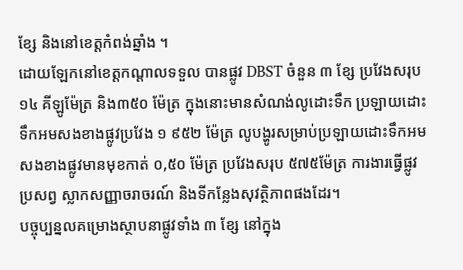ខ្សែ និងនៅខេត្តកំពង់ឆ្នាំង ។
ដោយឡែកនៅខេត្តកណ្ដាលទទួល បានផ្លូវ DBST ចំនួន ៣ ខ្សែ ប្រវែងសរុប ១៤ គីឡូម៉ែត្រ និង៣៥០ ម៉ែត្រ ក្នុងនោះមានសំណង់លូដោះទឹក ប្រឡាយដោះទឹកអមសងខាងផ្លូវប្រវែង ១ ៩៥២ ម៉ែត្រ លូបង្ហូរសម្រាប់ប្រឡាយដោះទឹកអមសងខាងផ្លូវមានមុខកាត់ ០,៥០ ម៉ែត្រ ប្រវែងសរុប ៥៧៥ម៉ែត្រ ការងារធ្វើផ្លូវប្រសព្វ ស្លាកសញ្ញាចរាចរណ៍ និងទីកន្លែងសុវត្ថិភាពផងដែរ។
បច្ចុប្បន្នលគម្រោងស្ថាបនាផ្លូវទាំង ៣ ខ្សែ នៅក្នុង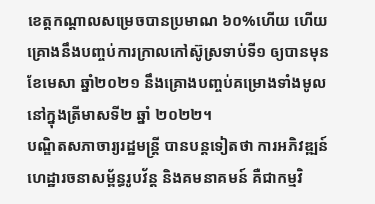ខេត្តកណ្តាលសម្រេចបានប្រមាណ ៦០%ហើយ ហើយគ្រោងនឹងបញ្ចប់ការក្រាលកៅស៊ូស្រទាប់ទី១ ឲ្យបានមុនខែមេសា ឆ្នាំ២០២១ នឹងគ្រោងបញ្ចប់គម្រោងទាំងមូលនៅក្នុងត្រីមាសទី២ ឆ្នាំ ២០២២។
បណ្ឌិតសភាចារ្យរដ្ឋមន្រ្ដី បានបន្តទៀតថា ការអភិវឌ្ឍន៍ហេដ្ឋារចនាសម្ព័ន្ធរូបវ័ន្ត និងគមនាគមន៍ គឺជាកម្មវិ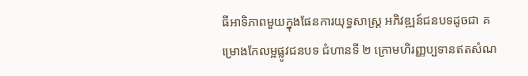ធីអាទិភាពមួយក្នុងផែនការយុទ្ធសាស្រ្ដ អភិវឌ្ឍន៍ជនបទដូចជា គម្រោងកែលម្អផ្លូវជនបទ ជំហានទី ២ ក្រោមហិរញ្ញប្បទានឥតសំណ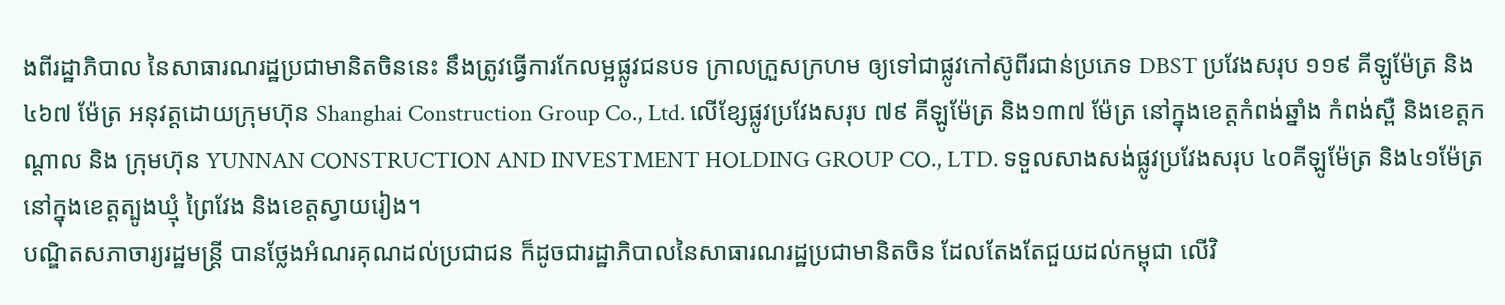ងពីរដ្ឋាភិបាល នៃសាធារណរដ្ឋប្រជាមានិតចិននេះ នឹងត្រូវធ្វើការកែលម្អផ្លូវជនបទ ក្រាលក្រួសក្រហម ឲ្យទៅជាផ្លូវកៅស៊ូពីរជាន់ប្រភេទ DBST ប្រវែងសរុប ១១៩ គីឡូម៉ែត្រ និង៤៦៧ ម៉ែត្រ អនុវត្តដោយក្រុមហ៊ុន Shanghai Construction Group Co., Ltd. លើខ្សែផ្លូវប្រវែងសរុប ៧៩ គីឡូម៉ែត្រ និង១៣៧ ម៉ែត្រ នៅក្នុងខេត្តកំពង់ឆ្នាំង កំពង់ស្ពឺ និងខេត្តកណ្តាល និង ក្រុមហ៊ុន YUNNAN CONSTRUCTION AND INVESTMENT HOLDING GROUP CO., LTD. ទទួលសាងសង់ផ្លូវប្រវែងសរុប ៤០គីឡូម៉ែត្រ និង៤១ម៉ែត្រ នៅក្នុងខេត្តត្បូងឃ្មុំ ព្រៃវែង និងខេត្តស្វាយរៀង។
បណ្ឌិតសភាចារ្យរដ្ឋមន្ត្រី បានថ្លែងអំណរគុណដល់ប្រជាជន ក៏ដូចជារដ្ឋាភិបាលនៃសាធារណរដ្ឋប្រជាមានិតចិន ដែលតែងតែជួយដល់កម្ពុជា លើវិ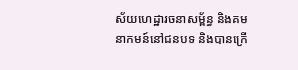ស័យហេដ្ឋារចនាសម្ព័ន្ធ និងគមនាកមន៍នៅជនបទ និងបានក្រើ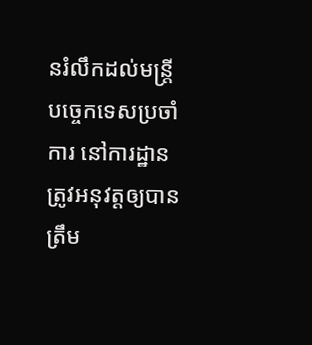នរំលឹកដល់មន្រ្ដីបច្ចេកទេសប្រចាំការ នៅការដ្ឋានត្រូវអនុវត្តឲ្យបានត្រឹម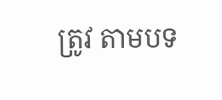ត្រូវ តាមបទ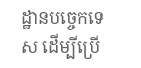ដ្ឋានបច្ចេកទេស ដើម្បីប្រើ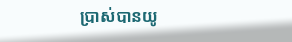ប្រាស់បានយូ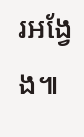រអង្វែង៕